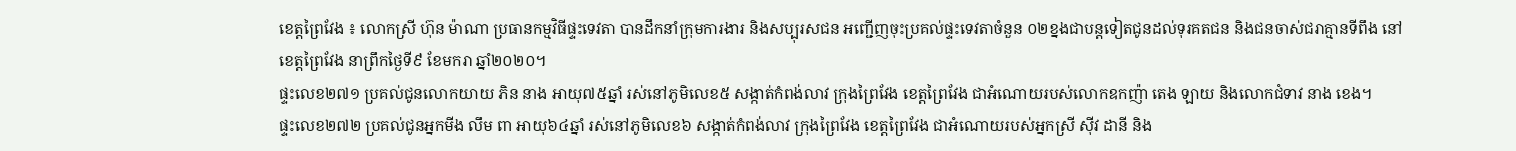ខេត្តព្រៃវែង ៖ លោកស្រី ហ៊ុន ម៉ាណា ប្រធានកម្មវិធីផ្ទះទេវតា បានដឹកនាំក្រុមការងារ និងសប្បុរសជន អញ្ជើញចុះប្រគល់ផ្ទះទេវតាចំនួន ០២ខ្នងជាបន្តទៀតជូនដល់ទុរគតជន និងជនចាស់ជរាគ្មានទីពឹង នៅខេត្តព្រៃវែង នាព្រឹកថ្ងៃទី៩ ខែមករា ឆ្នាំ២០២០។
ផ្ទះលេខ២៧១ ប្រគល់ជូនលោកយាយ ភិន នាង អាយុ៧៥ឆ្នាំ រស់នៅភូមិលេខ៥ សង្កាត់កំពង់លាវ ក្រុងព្រៃវែង ខេត្តព្រៃវែង ជាអំណោយរបស់លោកឧកញ៉ា តេង ឡាយ និងលោកជំទាវ នាង ខេង។
ផ្ទះលេខ២៧២ ប្រគល់ជូនអ្នកមីង លឹម ពា អាយុ៦៤ឆ្នាំ រស់នៅភូមិលេខ៦ សង្កាត់កំពង់លាវ ក្រុងព្រៃវែង ខេត្តព្រៃវែង ជាអំណោយរបស់អ្នកស្រី សុីវ ដានី និង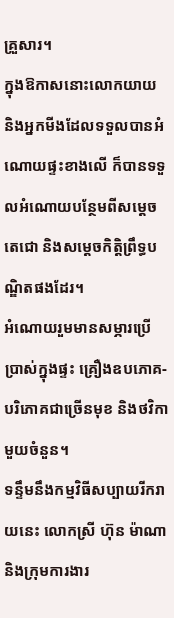គ្រួសារ។
ក្នុងឱកាសនោះលោកយាយ និងអ្នកមីងដែលទទួលបានអំណោយផ្ទះខាងលើ ក៏បានទទួលអំណោយបន្ថែមពីសម្តេចតេជោ និងសម្តេចកិត្តិព្រឹទ្ធបណ្ឌិតផងដែរ។
អំណោយរួមមានសម្ភារប្រើប្រាស់ក្នុងផ្ទះ គ្រឿងឧបភោគ-បរិភោគជាច្រើនមុខ និងថវិកាមួយចំនួន។
ទន្ទឹមនឹងកម្មវិធីសប្បាយរីករាយនេះ លោកស្រី ហ៊ុន ម៉ាណា និងក្រុមការងារ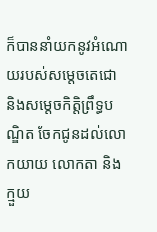ក៏បាននាំយកនូវអំណោយរបស់សម្តេចតេជោ និងសម្តេចកិត្តិព្រឹទ្ធបណ្ឌិត ចែកជូនដល់លោកយាយ លោកតា និងក្មួយ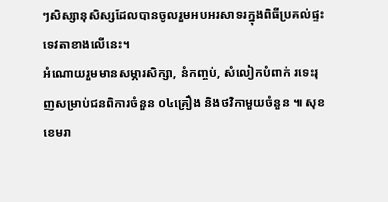ៗសិស្សានុសិស្សដែលបានចូលរួមអបអរសាទរក្នុងពិធីប្រគល់ផ្ទះទេវតាខាងលើនេះ។
អំណោយរួមមានសម្ភារសិក្សា, នំកញ្ចប់, សំលៀកបំពាក់ រទេះរុញសម្រាប់ជនពិការចំនួន ០៤គ្រឿង និងថវិកាមួយចំនួន ៕ សុខ ខេមរា